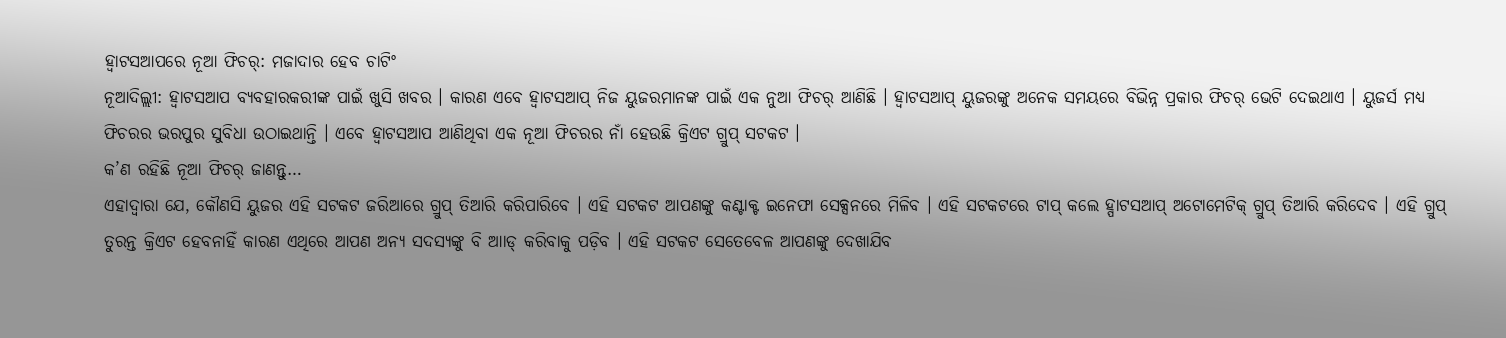ହ୍ବାଟସଆପରେ ନୂଆ ଫିଚର୍: ମଜାଦାର ହେବ ଚାଟିଂ
ନୂଆଦିଲ୍ଲୀ: ହ୍ବାଟସଆପ ବ୍ୟବହାରକରୀଙ୍କ ପାଇଁ ଖୁସି ଖବର । କାରଣ ଏବେ ହ୍ବାଟସଆପ୍ ନିଜ ୟୁଜରମାନଙ୍କ ପାଇଁ ଏକ ନୁଆ ଫିଚର୍ ଆଣିଛି । ହ୍ବାଟସଆପ୍ ୟୁଜରଙ୍କୁ ଅନେକ ସମୟରେ ବିଭିନ୍ନ ପ୍ରକାର ଫିଚର୍ ଭେଟି ଦେଇଥାଏ । ୟୁଜର୍ସ ମଧ୍ୟ ଫିଚରର ଭରପୁର ସୁବିଧା ଉଠାଇଥାନ୍ତି । ଏବେ ହ୍ବାଟସଆପ ଆଣିଥିବା ଏକ ନୂଆ ଫିଚରର ନାଁ ହେଉଛି କ୍ରିଏଟ ଗ୍ରୁପ୍ ସଟକଟ ।
କ’ଣ ରହିଛି ନୂଆ ଫିଚର୍ ଜାଣନ୍ତୁ…
ଏହାଦ୍ବାରା ଯେ, କୌଣସି ୟୁଜର ଏହି ସଟକଟ ଜରିଆରେ ଗ୍ରୁପ୍ ତିଆରି କରିପାରିବେ । ଏହି ସଟକଟ ଆପଣଙ୍କୁ କଣ୍ଟାକ୍ଟ ଇନେଫା ସେକ୍ସନରେ ମିଳିବ । ଏହି ସଟକଟରେ ଟାପ୍ କଲେ ହ୍ପାଟସଆପ୍ ଅଟୋମେଟିକ୍ ଗ୍ରୁପ୍ ତିଆରି କରିଦେବ । ଏହି ଗ୍ରୁପ୍ ତୁରନ୍ତ କ୍ରିଏଟ ହେବନାହିଁ କାରଣ ଏଥିରେ ଆପଣ ଅନ୍ୟ ସଦସ୍ୟଙ୍କୁ ବି ଆାଡ୍ କରିବାକୁ ପଡ଼ିବ । ଏହି ସଟକଟ ସେତେବେଳ ଆପଣଙ୍କୁ ଦେଖାଯିବ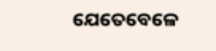ଯେତେବେଳେ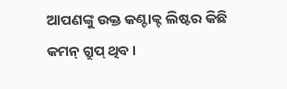ଆପଣଙ୍କୁ ଉକ୍ତ କଣ୍ଟାକ୍ଟ ଲିଷ୍ଟର କିଛି କମନ୍ ଗ୍ରୁପ୍ ଥିବ ।